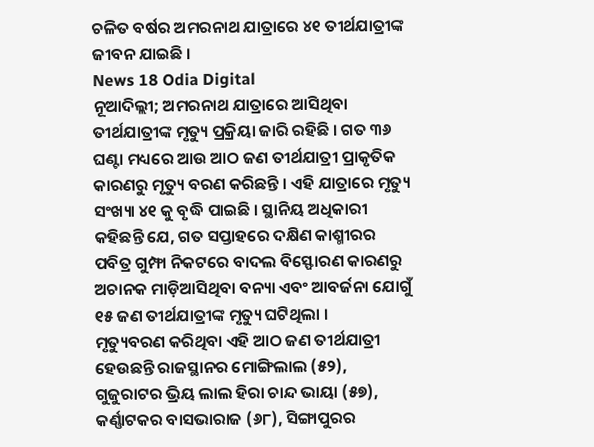ଚଳିତ ବର୍ଷର ଅମରନାଥ ଯାତ୍ରାରେ ୪୧ ତୀର୍ଥଯାତ୍ରୀଙ୍କ ଜୀବନ ଯାଇଛି ।
News 18 Odia Digital
ନୂଆଦିଲ୍ଲୀ; ଅମରନାଥ ଯାତ୍ରାରେ ଆସିଥିବା ତୀର୍ଥଯାତ୍ରୀଙ୍କ ମୃତ୍ୟୁ ପ୍ରକ୍ରିୟା ଜାରି ରହିଛି । ଗତ ୩୬ ଘଣ୍ଟା ମଧ୍ୟରେ ଆଉ ଆଠ ଜଣ ତୀର୍ଥଯାତ୍ରୀ ପ୍ରାକୃତିକ କାରଣରୁ ମୃତ୍ୟୁ ବରଣ କରିଛନ୍ତି । ଏହି ଯାତ୍ରାରେ ମୃତ୍ୟୁ ସଂଖ୍ୟା ୪୧ କୁ ବୃଦ୍ଧି ପାଇଛି । ସ୍ଥାନିୟ ଅଧିକାରୀ କହିଛନ୍ତି ଯେ, ଗତ ସପ୍ତାହରେ ଦକ୍ଷିଣ କାଶ୍ମୀରର ପବିତ୍ର ଗୁମ୍ଫା ନିକଟରେ ବାଦଲ ବିସ୍ଫୋରଣ କାରଣରୁ ଅଚାନକ ମାଡ଼ିଆସିଥିବା ବନ୍ୟା ଏବଂ ଆବର୍ଜନା ଯୋଗୁଁ ୧୫ ଜଣ ତୀର୍ଥଯାତ୍ରୀଙ୍କ ମୃତ୍ୟୁ ଘଟିଥିଲା ।
ମୃତ୍ୟୁବରଣ କରିଥିବା ଏହି ଆଠ ଜଣ ତୀର୍ଥଯାତ୍ରୀ ହେଉଛନ୍ତି ରାଜସ୍ଥାନର ମୋଙ୍ଗିଲାଲ (୫୨), ଗୁଜୁରାଟର ଭ୍ରିୟ ଲାଲ ହିରା ଚାନ୍ଦ ଭାୟା (୫୭), କର୍ଣ୍ଣାଟକର ବାସଭାରାଜ (୬୮), ସିଙ୍ଗାପୁରର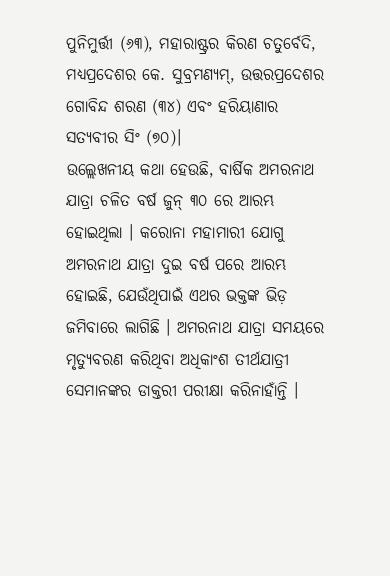ପୁନିମୁର୍ତ୍ତୀ (୬୩), ମହାରାଷ୍ଟ୍ରର କିରଣ ଚତୁର୍ବେଦି, ମଧ୍ୟପ୍ରଦେଶର କେ. ସୁବ୍ରମଣ୍ୟମ୍, ଉତ୍ତରପ୍ରଦେଶର ଗୋବିନ୍ଦ ଶରଣ (୩୪) ଏବଂ ହରିୟାଣାର ସତ୍ୟବୀର ସିଂ (୭୦)।
ଉଲ୍ଲେଖନୀୟ କଥା ହେଉଛି, ବାର୍ଷିକ ଅମରନାଥ ଯାତ୍ରା ଚଳିତ ବର୍ଷ ଜୁନ୍ ୩୦ ରେ ଆରମ୍ଭ ହୋଇଥିଲା । କରୋନା ମହାମାରୀ ଯୋଗୁ ଅମରନାଥ ଯାତ୍ରା ଦୁଇ ବର୍ଷ ପରେ ଆରମ୍ଭ ହୋଇଛି, ଯେଉଁଥିପାଇଁ ଏଥର ଭକ୍ତଙ୍କ ଭିଡ଼ ଜମିବାରେ ଲାଗିଛି । ଅମରନାଥ ଯାତ୍ରା ସମୟରେ ମୃତ୍ୟୁବରଣ କରିଥିବା ଅଧିକାଂଶ ତୀର୍ଥଯାତ୍ରୀ ସେମାନଙ୍କର ଡାକ୍ତରୀ ପରୀକ୍ଷା କରିନାହାଁନ୍ତି ।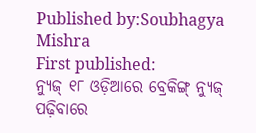Published by:Soubhagya Mishra
First published:
ନ୍ୟୁଜ୍ ୧୮ ଓଡ଼ିଆରେ ବ୍ରେକିଙ୍ଗ୍ ନ୍ୟୁଜ୍ ପଢ଼ିବାରେ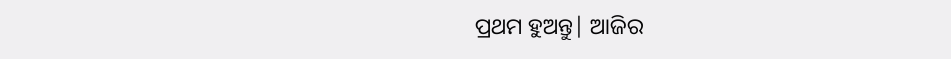ପ୍ରଥମ ହୁଅନ୍ତୁ| ଆଜିର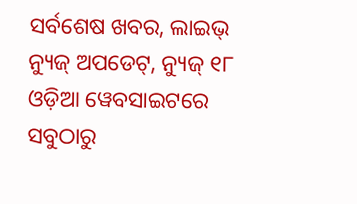ସର୍ବଶେଷ ଖବର, ଲାଇଭ୍ ନ୍ୟୁଜ୍ ଅପଡେଟ୍, ନ୍ୟୁଜ୍ ୧୮ ଓଡ଼ିଆ ୱେବସାଇଟରେ ସବୁଠାରୁ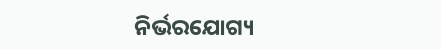ନିର୍ଭରଯୋଗ୍ୟ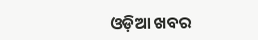ଓଡ଼ିଆ ଖବର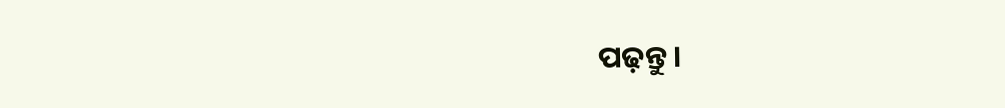ପଢ଼ନ୍ତୁ ।